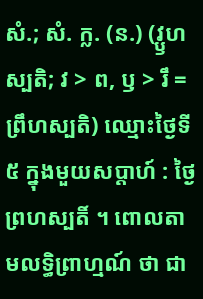សំ.; សំ. ក្ល. (ន.) (វ្ឫហស្បតិ; វ > ព, ឫ > រឹ = ព្រឹហស្បតិ) ឈ្មោះថ្ងៃទី ៥ ក្នុងមួយសប្ដាហ៍ : ថ្ងៃព្រហស្បតិ៍ ។ ពោលតាមលទ្ធិព្រាហ្មណ៍ ថា ជា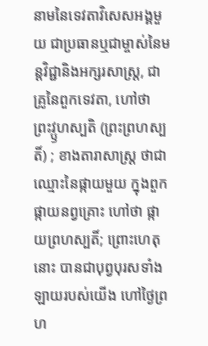នាមនៃទេវតាវិសេសអង្គមួយ ជាប្រធានឬជាម្ចាស់នៃមន្តវិជ្ជានិងអក្សរសាស្រ្ត, ជាគ្រូនៃពួកទេវតា, ហៅថា ព្រះវ្ឫហស្បតិ (ព្រះព្រហស្បតិ៍) ; ខាងតារាសាស្ត្រ ថាជាឈ្មោះនៃផ្កាយមួយ ក្នុងពួកផ្កាយនព្វគ្រោះ ហៅថា ផ្កាយព្រហស្បតិ៍; ព្រោះហេតុនោះ បានជាបុព្វបុរសទាំងឡាយរបស់យើង ហៅថ្ងៃព្រហ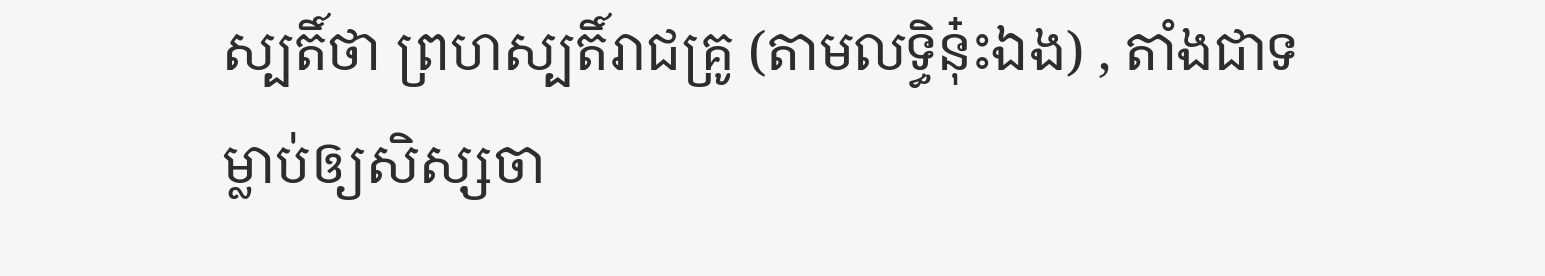ស្បតិ៍ថា ព្រហស្បតិ៍រាជគ្រូ (តាមលទ្ធិនុ៎ះឯង) , តាំងជាទម្លាប់ឲ្យសិស្សចា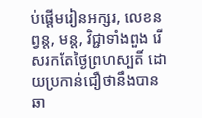ប់ផ្ដើមរៀនអក្សរ, លេខនព្វន្ត, មន្ត, វិជ្ជាទាំងពួង រើសរកតែថ្ងៃព្រហស្បតិ៍ ដោយប្រកាន់ជឿថានឹងបានឆា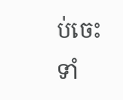ប់ចេះ ទាំ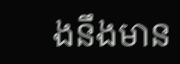ងនឹងមាន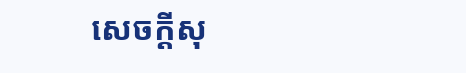សេចក្ដីសុ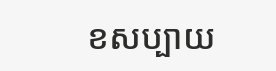ខសប្បាយ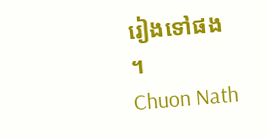រៀងទៅផង ។
Chuon Nath